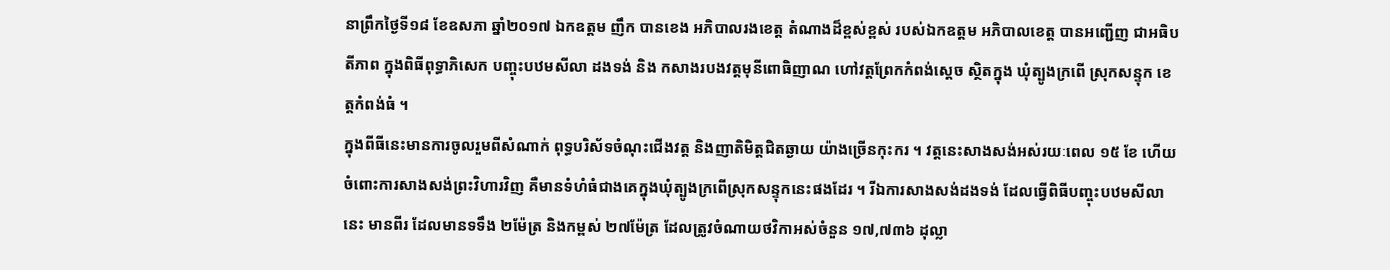នាព្រឹកថ្ងៃទី១៨ ខែឧសភា ឆ្នាំ២០១៧ ឯកឧត្តម ញឹក បានខេង អភិបាលរងខេត្ត តំណាងដ៏ខ្ពស់ខ្ពស់ របស់ឯកឧត្តម អភិបាលខេត្ត បានអញ្ជើញ ជាអធិបតីភាព ក្នុងពិធីពុទ្ធាភិសេក បញ្ចុះបឋមសីលា ដងទង់ និង កសាងរបងវត្តមុនីពោធិញាណ ហៅវត្តព្រែកកំពង់ស្តេច ស្ថិតក្នុង ឃុំត្បូងក្រពើ ស្រុកសន្ទុក ខេត្តកំពង់ធំ ។
ក្នុងពីធីនេះមានការចូលរួមពីសំណាក់ ពុទ្ធបរិស័ទចំណុះជើងវត្ត និងញាតិមិត្តជិតឆ្ងាយ យ៉ាងច្រើនកុះករ ។ វត្តនេះសាងសង់អស់រយៈពេល ១៥ ខែ ហើយ ចំពោះការសាងសង់ព្រះវិហារវិញ គឺមានទំហំធំជាងគេក្នុងឃុំត្បូងក្រពើស្រុកសន្ទុកនេះផងដែរ ។ រីឯការសាងសង់ដងទង់ ដែលធ្វើពិធីបញ្ចុះបឋមសីលានេះ មានពីរ ដែលមានទទឹង ២ម៉ែត្រ និងកម្ពស់ ២៧ម៉ែត្រ ដែលត្រូវចំណាយថវិកាអស់ចំនួន ១៧,៧៣៦ ដុល្លា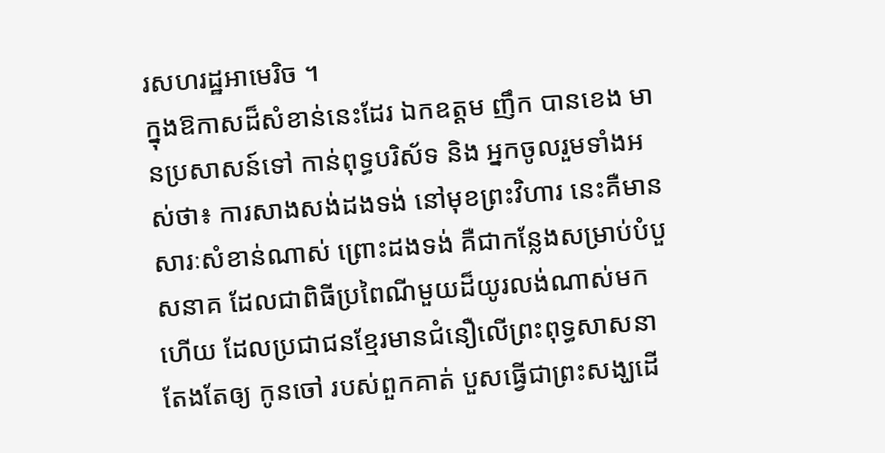រសហរដ្ឋអាមេរិច ។
ក្នុងឱកាសដ៏សំខាន់នេះដែរ ឯកឧត្តម ញឹក បានខេង មានប្រសាសន៍ទៅ កាន់ពុទ្ធបរិស័ទ និង អ្នកចូលរួមទាំងអស់ថា៖ ការសាងសង់ដងទង់ នៅមុខព្រះវិហារ នេះគឺមានសារៈសំខាន់ណាស់ ព្រោះដងទង់ គឺជាកន្លែងសម្រាប់បំបួសនាគ ដែលជាពិធីប្រពៃណីមួយដ៏យូរលង់ណាស់មកហើយ ដែលប្រជាជនខ្មែរមានជំនឿលើព្រះពុទ្ធសាសនា តែងតែឲ្យ កូនចៅ របស់ពួកគាត់ បួសធ្វើជាព្រះសង្ឃដើ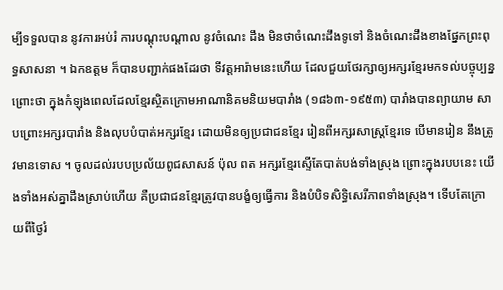ម្បីទទួលបាន នូវការអប់រំ ការបណ្តុះបណ្តាល នូវចំណេះ ដឹង មិនថាចំណេះដឹងទូទៅ និងចំណេះដឹងខាងផ្នែកព្រះពុទ្ធសាសនា ។ ឯកឧត្តម ក៏បានបញ្ជាក់ផងដែរថា ទីវត្តអារ៉ាមនេះហើយ ដែលជួយថែរក្សាឲ្យអក្សរខ្មែរមកទល់បច្ចុប្បន្ន ព្រោះថា ក្នុងកំឡុងពេលដែលខ្មែរស្ថិតក្រោមអាណានិគមនិយមបារាំង (១៨៦៣-១៩៥៣) បារាំងបានព្យាយាម សាបព្រោះអក្សរបារាំង និងលុបបំបាត់អក្សរខ្មែរ ដោយមិនឲ្យប្រជាជនខ្មែរ រៀនពីអក្សរសាស្ត្រខ្មែរទេ បើមានរៀន នឹងត្រូវមានទោស ។ ចូលដល់របបប្រល័យពូជសាសន៍ ប៉ុល ពត អក្សរខ្មែរស្ទើតែបាត់បង់ទាំងស្រុង ព្រោះក្នុងរបបនេះ យើងទាំងអស់គ្នាដឹងស្រាប់ហើយ គឺប្រជាជនខ្មែរត្រូវបានបង្ខំឲ្យធ្វើការ និងបំបិទសិទ្ធិសេរីភាពទាំងស្រុង។ ទើបតែក្រោយពីថ្ងៃរំ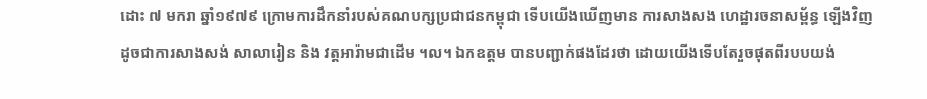ដោះ ៧ មករា ឆ្នាំ១៩៧៩ ក្រោមការដឹកនាំរបស់គណបក្សប្រជាជនកម្ពុជា ទើបយើងឃើញមាន ការសាងសង ហេដ្ឋារចនាសម្ព័ន្ធ ឡើងវិញ ដូចជាការសាងសង់ សាលារៀន និង វត្តអារ៉ាមជាដើម ។ល។ ឯកឧត្តម បានបញ្ជាក់ផងដែរថា ដោយយើងទើបតែរួចផុតពីរបបយង់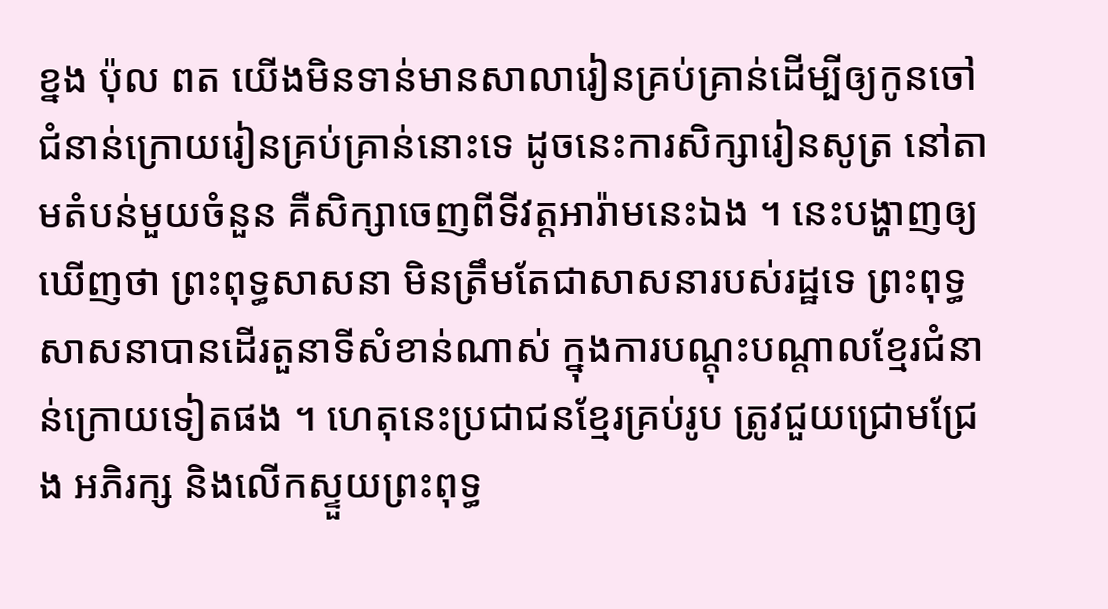ខ្នង ប៉ុល ពត យើងមិនទាន់មានសាលារៀនគ្រប់គ្រាន់ដើម្បីឲ្យកូនចៅជំនាន់ក្រោយរៀនគ្រប់គ្រាន់នោះទេ ដូចនេះការសិក្សារៀនសូត្រ នៅតាមតំបន់មួយចំនួន គឺសិក្សាចេញពីទីវត្តអារ៉ាមនេះឯង ។ នេះបង្ហាញឲ្យឃើញថា ព្រះពុទ្ធសាសនា មិនត្រឹមតែជាសាសនារបស់រដ្ឋទេ ព្រះពុទ្ធសាសនាបានដើរតួនាទីសំខាន់ណាស់ ក្នុងការបណ្តុះបណ្តាលខ្មែរជំនាន់ក្រោយទៀតផង ។ ហេតុនេះប្រជាជនខ្មែរគ្រប់រូប ត្រូវជួយជ្រោមជ្រែង អភិរក្ស និងលើកស្ទួយព្រះពុទ្ធ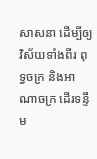សាសនា ដើម្បីឲ្យវិស័យទាំងពីរ ពុទ្ធចក្រ និងអាណាចក្រ ដើរទន្ទឹម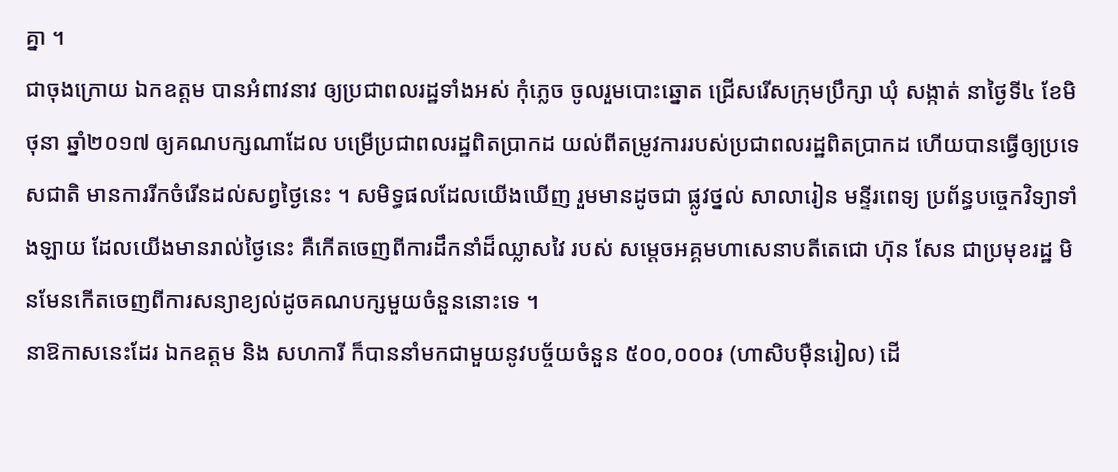គ្នា ។
ជាចុងក្រោយ ឯកឧត្តម បានអំពាវនាវ ឲ្យប្រជាពលរដ្ឋទាំងអស់ កុំភ្លេច ចូលរួមបោះឆ្នោត ជ្រើសរើសក្រុមប្រឹក្សា ឃុំ សង្កាត់ នាថ្ងៃទី៤ ខែមិថុនា ឆ្នាំ២០១៧ ឲ្យគណបក្សណាដែល បម្រើប្រជាពលរដ្ឋពិតប្រាកដ យល់ពីតម្រូវការរបស់ប្រជាពលរដ្ឋពិតប្រាកដ ហើយបានធ្វើឲ្យប្រទេសជាតិ មានការរីកចំរើនដល់សព្វថ្ងៃនេះ ។ សមិទ្ធផលដែលយើងឃើញ រួមមានដូចជា ផ្លូវថ្នល់ សាលារៀន មន្ទីរពេទ្យ ប្រព័ន្ធបច្ចេកវិទ្យាទាំងឡាយ ដែលយើងមានរាល់ថ្ងៃនេះ គឺកើតចេញពីការដឹកនាំដ៏ឈ្លាសវៃ របស់ សម្តេចអគ្គមហាសេនាបតីតេជោ ហ៊ុន សែន ជាប្រមុខរដ្ឋ មិនមែនកើតចេញពីការសន្យាខ្យល់ដូចគណបក្សមួយចំនួននោះទេ ។
នាឱកាសនេះដែរ ឯកឧត្តម និង សហការី ក៏បាននាំមកជាមួយនូវបច្ច័យចំនួន ៥០០,០០០៛ (ហាសិបម៉ឺនរៀល) ដើ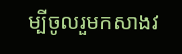ម្បីចូលរួមកសាងវ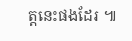ត្តនេះផងដែរ ៕